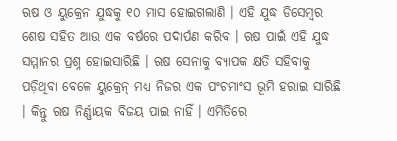ଋଷ ଓ ୟୁକ୍ରେନ ଯୁଦ୍ଧକୁ ୧୦ ମାସ ହୋଇଗଲାଣି । ଏହି ଯୁଦ୍ଧ ଡିସେମ୍ବର ଶେଷ ସହିତ ଆଉ ଏକ ବର୍ଷରେ ପଦାର୍ପଣ କରିବ । ଋଷ ପାଇଁ ଏହି ଯୁଦ୍ଧ ସମ୍ମାନର ପ୍ରଶ୍ନ ହୋଇସାରିଛି । ଋଷ ସେନାକୁ ବ୍ୟାପକ କ୍ଷତି ସହିବାକୁ ପଡ଼ିଥିବା ବେଳେ ୟୁକ୍ରେନ୍ ମଧ୍ୟ ନିଜର ଏକ ପଂଚମାଂସ ଭୂମି ହରାଇ ସାରିଛି । କିନ୍ତୁ ଋଷ ନିର୍ଣ୍ଣାୟକ ବିଜୟ ପାଇ ନାହିଁ । ଏମିତିରେ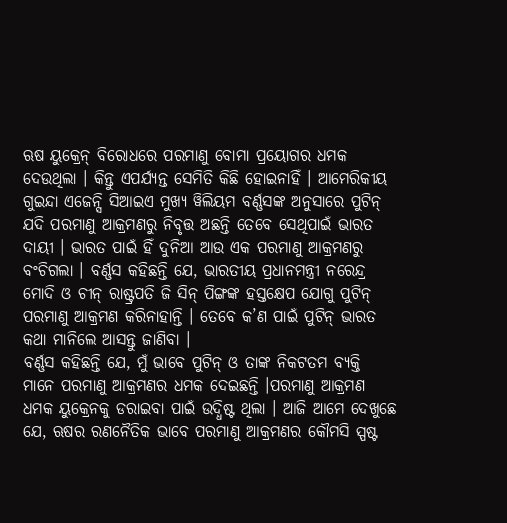ଋଷ ୟୁକ୍ରେନ୍ ବିରୋଧରେ ପରମାଣୁ ବୋମା ପ୍ରୟୋଗର ଧମକ ଦେଉଥିଲା । କିନ୍ତୁ ଏପର୍ଯ୍ୟନ୍ତ ସେମିତି କିଛି ହୋଇନାହିଁ । ଆମେରିକୀୟ ଗୁଇନ୍ଦା ଏଜେନ୍ସି ସିଆଇଏ ମୁଖ୍ୟ ୱିଲିୟମ ବର୍ଣ୍ଣସଙ୍କ ଅନୁସାରେ ପୁଟିନ୍ ଯଦି ପରମାଣୁ ଆକ୍ରମଣରୁ ନିବୃତ୍ତ ଅଛନ୍ତି ତେବେ ସେଥିପାଇଁ ଭାରତ ଦାୟୀ । ଭାରତ ପାଇଁ ହିଁ ଦୁନିଆ ଆଉ ଏକ ପରମାଣୁ ଆକ୍ରମଣରୁ ବଂଚିଗଲା । ବର୍ଣ୍ଣସ କହିଛନ୍ତି ଯେ, ଭାରତୀୟ ପ୍ରଧାନମନ୍ତ୍ରୀ ନରେନ୍ଦ୍ର ମୋଦି ଓ ଚୀନ୍ ରାଷ୍ଟ୍ରପତି ଜି ସିନ୍ ପିଙ୍ଗଙ୍କ ହସ୍ତକ୍ଷେପ ଯୋଗୁ ପୁଟିନ୍ ପରମାଣୁ ଆକ୍ରମଣ କରିନାହାନ୍ତି । ତେବେ କ’ଣ ପାଇଁ ପୁଟିନ୍ ଭାରତ କଥା ମାନିଲେ ଆସନ୍ତୁ ଜାଣିବା ।
ବର୍ଣ୍ଣସ କହିଛନ୍ତି ଯେ, ମୁଁ ଭାବେ ପୁଟିନ୍ ଓ ତାଙ୍କ ନିକଟତମ ବ୍ୟକ୍ତି ମାନେ ପରମାଣୁ ଆକ୍ରମଣର ଧମକ ଦେଇଛନ୍ତି ।ପରମାଣୁ ଆକ୍ରମଣ ଧମକ ୟୁକ୍ରେନକୁ ଡରାଇବା ପାଇଁ ଉଦ୍ଧିଷ୍ଟ ଥିଲା । ଆଜି ଆମେ ଦେଖୁଛେ ଯେ, ଋଷର ରଣନୈତିକ ଭାବେ ପରମାଣୁ ଆକ୍ରମଣର କୌମସି ସ୍ପଷ୍ଟ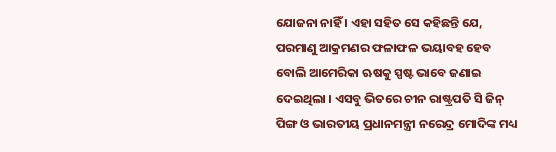ଯୋଜନା ନାହିଁ । ଏହା ସହିତ ସେ କହିଛନ୍ତି ଯେ, ପରମାଣୁ ଆକ୍ରମଣର ଫଳାଫଳ ଭୟାବହ ହେବ ବୋଲି ଆମେରିକା ଋଷକୁ ସ୍ପଷ୍ଟ ଭାବେ ଜଣାଇ ଦେଇଥିଲା । ଏସବୁ ଭିତରେ ଚୀନ ରାଷ୍ଟ୍ରପତି ସି ଜିନ୍ ପିଙ୍ଗ ଓ ଭାରତୀୟ ପ୍ରଧାନମନ୍ତ୍ରୀ ନରେନ୍ଦ୍ର ମୋଦିଙ୍କ ମଧ୍ୟ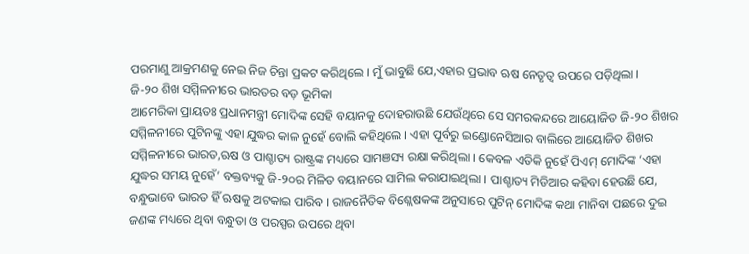ପରମାଣୁ ଆକ୍ରମଣକୁ ନେଇ ନିଜ ଚିନ୍ତା ପ୍ରକଟ କରିଥିଲେ । ମୁଁ ଭାବୁଛି ଯେ,ଏହାର ପ୍ରଭାବ ଋଷ ନେତୃତ୍ୱ ଉପରେ ପଡ଼ିଥିଲା ।
ଜି-୨୦ ଶିଖ ସମ୍ମିଳନୀରେ ଭାରତର ବଡ଼ ଭୂମିକା
ଆମେରିକା ପ୍ରାୟତଃ ପ୍ରଧାନମନ୍ତ୍ରୀ ମୋଦିଙ୍କ ସେହି ବୟାନକୁ ଦୋହରାଉଛି ଯେଉଁଥିରେ ସେ ସମରକନ୍ଦରେ ଆୟୋଜିତ ଜି-୨୦ ଶିଖର ସମ୍ମିଳନୀରେ ପୁଟିନଙ୍କୁ ଏହା ଯୁଦ୍ଧର କାଳ ନୁହେଁ ବୋଲି କହିଥିଲେ । ଏହା ପୂର୍ବରୁ ଇଣ୍ଡୋନେସିଆର ବାଲିରେ ଆୟୋଜିତ ଶିଖର ସମ୍ମିଳନୀରେ ଭାରତ,ଋଷ ଓ ପାଶ୍ଚାତ୍ୟ ରାଷ୍ଟ୍ରଙ୍କ ମଧ୍ୟରେ ସାମଞସ୍ୟ ରକ୍ଷା କରିଥିଲା । କେବଳ ଏତିକି ନୁହେଁ ପିଏମ୍ ମୋଦିଙ୍କ ‘ଏହା ଯୁଦ୍ଧର ସମୟ ନୁହେଁ’ ବକ୍ତବ୍ୟକୁ ଜି-୨୦ର ମିଳିତ ବୟାନରେ ସାମିଲ କରାଯାଇଥିଲା । ପାଶ୍ଚାତ୍ୟ ମିଡିଆର କହିବା ହେଉଛି ଯେ, ବନ୍ଧୁଭାବେ ଭାରତ ହିଁ ଋଷକୁ ଅଟକାଇ ପାରିବ । ରାଜନୈତିକ ବିଶ୍ଲେଷକଙ୍କ ଅନୁସାରେ ପୁଟିନ୍ ମୋଦିଙ୍କ କଥା ମାନିବା ପଛରେ ଦୁଇ ଜଣଙ୍କ ମଧ୍ୟରେ ଥିବା ବନ୍ଧୁତା ଓ ପରସ୍ପର ଉପରେ ଥିବା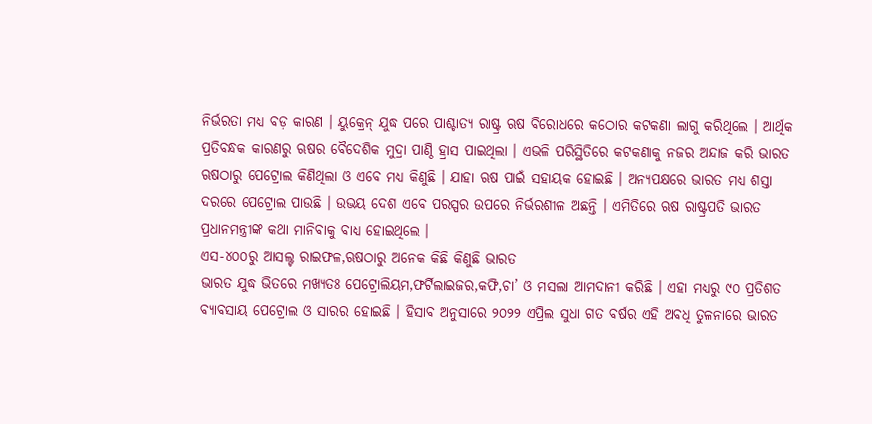ନିର୍ଭରତା ମଧ୍ୟ ବଡ଼ କାରଣ । ୟୁକ୍ରେନ୍ ଯୁଦ୍ଧ ପରେ ପାଶ୍ଚାତ୍ୟ ରାଷ୍ଟ୍ର ଋଷ ବିରୋଧରେ କଠୋର କଟକଣା ଲାଗୁ କରିଥିଲେ । ଆର୍ଥିକ ପ୍ରତିବନ୍ଧକ କାରଣରୁ ଋଷର ବୈଦେଶିକ ମୁଦ୍ରା ପାଣ୍ଠି ହ୍ରାସ ପାଇଥିଲା । ଏଭଳି ପରିସ୍ଥିତିରେ କଟକଣାକୁ ନଜର ଅନ୍ଦାଜ କରି ଭାରତ ଋଷଠାରୁ ପେଟ୍ରୋଲ କିଣିଥିଲା ଓ ଏବେ ମଧ୍ୟ କିଣୁଛି । ଯାହା ଋଷ ପାଇଁ ସହାୟକ ହୋଇଛି । ଅନ୍ୟପକ୍ଷରେ ଭାରତ ମଧ୍ୟ ଶସ୍ତା ଦରରେ ପେଟ୍ରୋଲ ପାଉଛି । ଉଭୟ ଦେଶ ଏବେ ପରସ୍ପର ଉପରେ ନିର୍ଭରଶୀଳ ଅଛନ୍ତି । ଏମିତିରେ ଋଷ ରାଷ୍ଟ୍ରପତି ଭାରତ ପ୍ରଧାନମନ୍ତ୍ରୀଙ୍କ କଥା ମାନିବାକୁ ବାଧ୍ୟ ହୋଇଥିଲେ ।
ଏସ-୪୦୦ରୁ ଆସଲ୍ଟ ରାଇଫଳ,ଋଷଠାରୁ ଅନେକ କିଛି କିଣୁଛି ଭାରତ
ଭାରତ ଯୁଦ୍ଧ ଭିତରେ ମଖ୍ୟତଃ ପେଟ୍ରୋଲିୟମ,ଫର୍ଟିଲାଇଜର,କଫି,ଚା’ ଓ ମସଲା ଆମଦାନୀ କରିଛି । ଏହା ମଧ୍ୟରୁ ୯୦ ପ୍ରତିଶତ ବ୍ୟାବସାୟ ପେଟ୍ରୋଲ ଓ ସାରର ହୋଇଛି । ହିସାବ ଅନୁସାରେ ୨୦୨୨ ଏପ୍ରିଲ ସୁଧା ଗତ ବର୍ଷର ଏହି ଅବଧି ତୁଳନାରେ ଭାରତ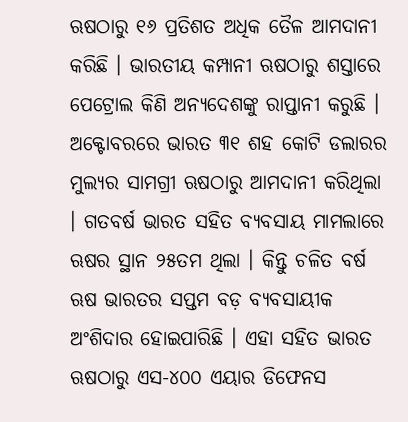ଋଷଠାରୁ ୧୬ ପ୍ରତିଶତ ଅଧିକ ତୈଳ ଆମଦାନୀ କରିଛି । ଭାରତୀୟ କମ୍ପାନୀ ଋଷଠାରୁ ଶସ୍ତାରେ ପେଟ୍ରୋଲ କିଣି ଅନ୍ୟଦେଶଙ୍କୁ ରାପ୍ତାନୀ କରୁଛି । ଅକ୍ଟୋବରରେ ଭାରତ ୩୧ ଶହ କୋଟି ଡଲାରର ମୁଲ୍ୟର ସାମଗ୍ରୀ ଋଷଠାରୁ ଆମଦାନୀ କରିଥିଲା । ଗତବର୍ଷ ଭାରତ ସହିତ ବ୍ୟବସାୟ ମାମଲାରେ ଋଷର ସ୍ଥାନ ୨୫ତମ ଥିଲା । କିନ୍ତୁ ଚଳିତ ବର୍ଷ ଋଷ ଭାରତର ସପ୍ତମ ବଡ଼ ବ୍ୟବସାୟୀକ ଅଂଶିଦାର ହୋଇପାରିଛି । ଏହା ସହିତ ଭାରତ ଋଷଠାରୁ ଏସ-୪୦୦ ଏୟାର ଡିଫେନସ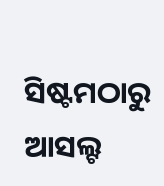ସିଷ୍ଟମଠାରୁ ଆସଲ୍ଟ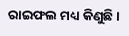ରାଇଫଲ ମଧ୍ୟ କିଣୁଛି ।